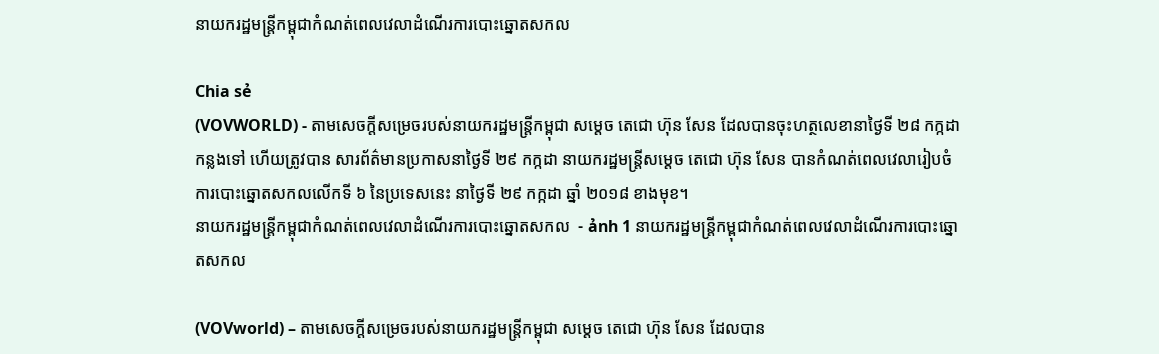នាយករដ្ឋមន្ត្រីកម្ពុជាកំណត់ពេលវេលាដំណើរការបោះឆ្នោតសកល

Chia sẻ
(VOVWORLD) - តាមសេចក្តីសម្រេចរបស់នាយករដ្ឋមន្ត្រីកម្ពុជា សម្តេច តេជោ ហ៊ុន សែន ដែលបានចុះហត្ថលេខានាថ្ងៃទី ២៨ កក្កដា កន្លងទៅ ហើយត្រូវបាន សារព័ត៌មានប្រកាសនាថ្ងៃទី ២៩ កក្កដា នាយករដ្ឋមន្ត្រីសម្តេច តេជោ ហ៊ុន សែន បានកំណត់ពេលវេលារៀបចំការបោះឆ្នោតសកលលើកទី ៦ នៃប្រទេសនេះ នាថ្ងៃទី ២៩ កក្កដា ឆ្នាំ ២០១៨ ខាងមុខ។
នាយករដ្ឋមន្ត្រីកម្ពុជាកំណត់ពេលវេលាដំណើរការបោះឆ្នោតសកល  - ảnh 1 នាយករដ្ឋមន្ត្រីកម្ពុជាកំណត់ពេលវេលាដំណើរការបោះឆ្នោតសកល

(VOVworld) – តាមសេចក្តីសម្រេចរបស់នាយករដ្ឋមន្ត្រីកម្ពុជា សម្តេច តេជោ ហ៊ុន សែន ដែលបាន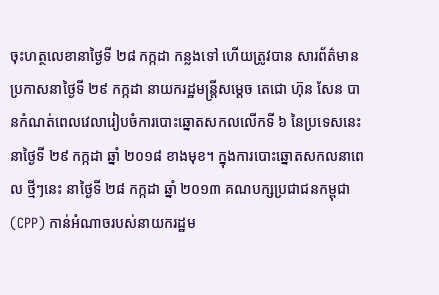ចុះហត្ថលេខានាថ្ងៃទី ២៨ កក្កដា កន្លងទៅ ហើយត្រូវបាន សារព័ត៌មានប្រកាសនាថ្ងៃទី ២៩ កក្កដា នាយករដ្ឋមន្ត្រីសម្តេច តេជោ ហ៊ុន សែន បានកំណត់ពេលវេលារៀបចំការបោះឆ្នោតសកលលើកទី ៦ នៃប្រទេសនេះ នាថ្ងៃទី ២៩ កក្កដា ឆ្នាំ ២០១៨ ខាងមុខ។ ក្នុងការបោះឆ្នោតសកលនាពេល ថ្មីៗនេះ នាថ្ងៃទី ២៨ កក្កដា ឆ្នាំ ២០១៣ គណបក្សប្រជាជនកម្ពុជា (CPP) កាន់អំណាចរបស់នាយករដ្ឋម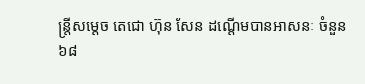ន្ត្រីសម្តេច តេជោ ហ៊ុន សែន ដណ្តើមបានអាសនៈ ចំនួន ៦៨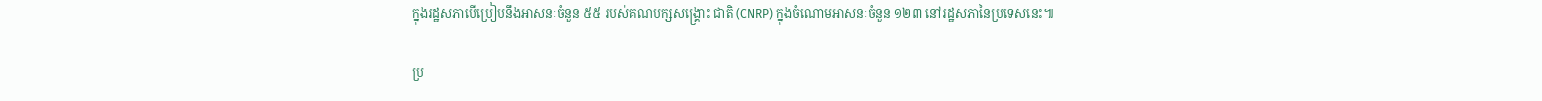ក្នុងរដ្ឋសភាបើប្រៀបនឹងអាសនៈចំនួន ៥៥ របស់គណបក្សសង្គ្រោះ ជាតិ (CNRP) ក្នុងចំណោមអាសនៈចំនួន ១២៣ នៅរដ្ឋសភានៃប្រទេសនេះ៕

ប្រ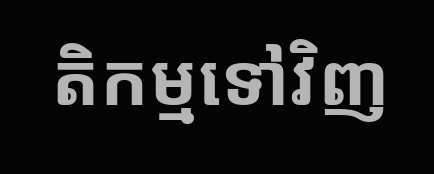តិកម្មទៅវិញ